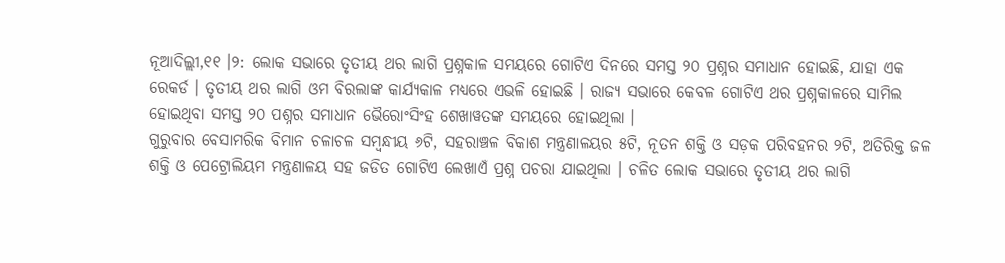ନୂଆଦିଲ୍ଲୀ,୧୧ ।୨: ଲୋକ ସଭାରେ ତୃତୀୟ ଥର ଲାଗି ପ୍ରଶ୍ନକାଳ ସମୟରେ ଗୋଟିଏ ଦିନରେ ସମସ୍ତ ୨୦ ପ୍ରଶ୍ନର ସମାଧାନ ହୋଇଛି, ଯାହା ଏକ ରେକର୍ଡ । ତୃତୀୟ ଥର ଲାଗି ଓମ ବିରଲାଙ୍କ କାର୍ଯ୍ୟକାଳ ମଧ୍ୟରେ ଏଭଳି ହୋଇଛି । ରାଜ୍ୟ ସଭାରେ କେବଳ ଗୋଟିଏ ଥର ପ୍ରଶ୍ନକାଳରେ ସାମିଲ ହୋଇଥିବା ସମସ୍ତ ୨୦ ପଶ୍ନର ସମାଧାନ ଭୈରୋଂସିଂହ ଶେଖାୱତଙ୍କ ସମୟରେ ହୋଇଥିଲା ।
ଗୁରୁବାର ବେସାମରିକ ବିମାନ ଚଳାଚଳ ସମ୍ବନ୍ଧୀୟ ୬ଟି, ସହରାଞ୍ଚଳ ବିକାଶ ମନ୍ତ୍ରଣାଳୟର ୫ଟି, ନୂତନ ଶକ୍ତି ଓ ସଡ଼କ ପରିବହନର ୨ଟି, ଅତିରିକ୍ତ ଜଳ ଶକ୍ତି ଓ ପେଟ୍ରୋଲିୟମ ମନ୍ତ୍ରଣାଳୟ ସହ ଜଡିତ ଗୋଟିଏ ଲେଖାଏଁ ପ୍ରଶ୍ନ ପଚରା ଯାଇଥିଲା । ଚଳିତ ଲୋକ ସଭାରେ ତୃତୀୟ ଥର ଲାଗି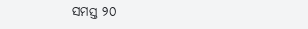ସମସ୍ତ ୨୦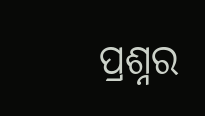ପ୍ରଶ୍ନର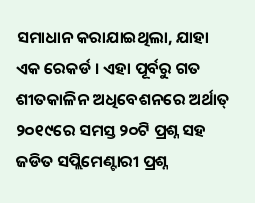ସମାଧାନ କରାଯାଇଥିଲା, ଯାହା ଏକ ରେକର୍ଡ । ଏହା ପୂର୍ବରୁ ଗତ ଶୀତକାଳିନ ଅଧିବେଶନରେ ଅର୍ଥାତ୍ ୨୦୧୯ରେ ସମସ୍ତ ୨୦ଟି ପ୍ରଶ୍ନ ସହ ଜଡିତ ସପ୍ଲିମେଣ୍ଟାରୀ ପ୍ରଶ୍ନ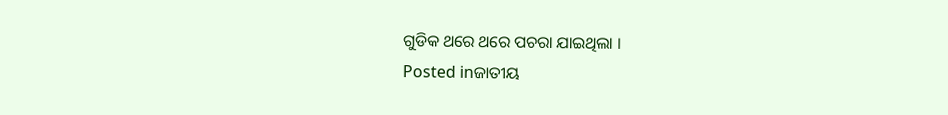ଗୁଡିକ ଥରେ ଥରେ ପଚରା ଯାଇଥିଲା ।
Posted inଜାତୀୟ